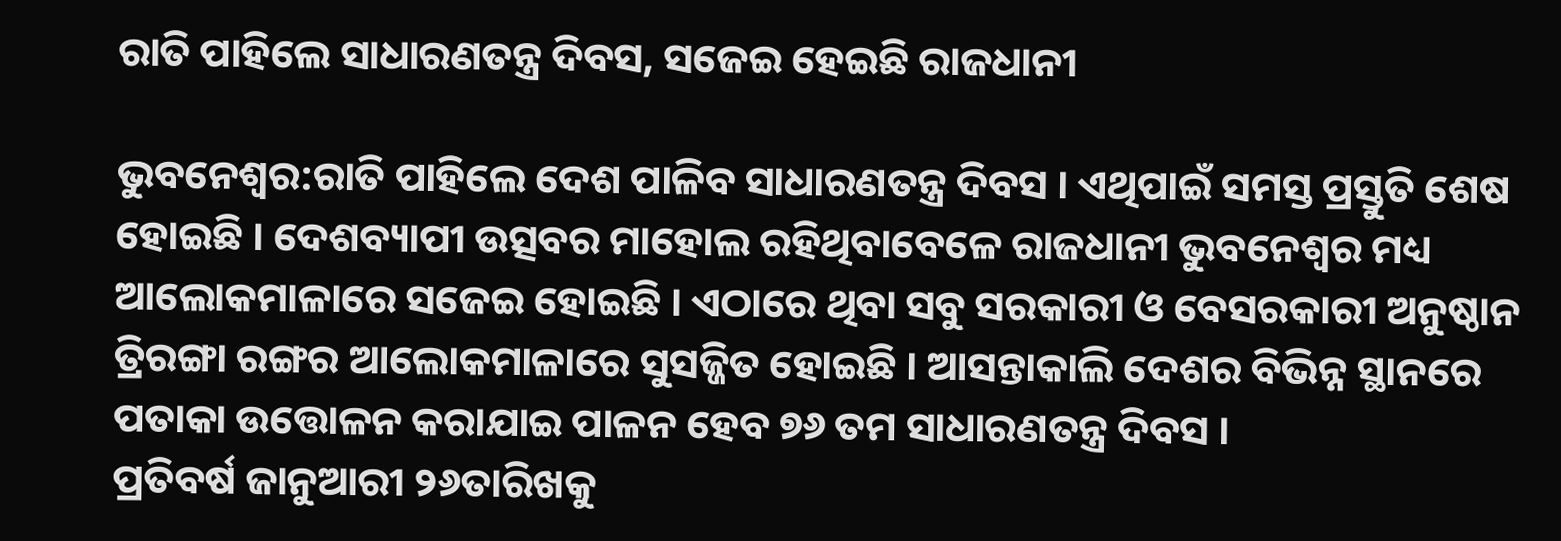ରାତି ପାହିଲେ ସାଧାରଣତନ୍ତ୍ର ଦିବସ, ସଜେଇ ହେଇଛି ରାଜଧାନୀ

ଭୁବନେଶ୍ୱର:ରାତି ପାହିଲେ ଦେଶ ପାଳିବ ସାଧାରଣତନ୍ତ୍ର ଦିବସ । ଏଥିପାଇଁ ସମସ୍ତ ପ୍ରସ୍ତୁତି ଶେଷ ହୋଇଛି । ଦେଶବ୍ୟାପୀ ଉତ୍ସବର ମାହୋଲ ରହିଥିବାବେଳେ ରାଜଧାନୀ ଭୁବନେଶ୍ଵର ମଧ୍ୟ ଆଲୋକମାଳାରେ ସଜେଇ ହୋଇଛି । ଏଠାରେ ଥିବା ସବୁ ସରକାରୀ ଓ ବେସରକାରୀ ଅନୁଷ୍ଠାନ ତ୍ରିରଙ୍ଗା ରଙ୍ଗର ଆଲୋକମାଳାରେ ସୁସଜ୍ଜିତ ହୋଇଛି । ଆସନ୍ତାକାଲି ଦେଶର ବିଭିନ୍ନ ସ୍ଥାନରେ ପତାକା ଉତ୍ତୋଳନ କରାଯାଇ ପାଳନ ହେବ ୭୬ ତମ ସାଧାରଣତନ୍ତ୍ର ଦିବସ ।
ପ୍ରତିବର୍ଷ ଜାନୁଆରୀ ୨୬ତାରିଖକୁ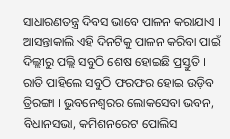ସାଧାରଣତନ୍ତ୍ର ଦିବସ ଭାବେ ପାଳନ କରାଯାଏ । ଆସନ୍ତାକାଲି ଏହି ଦିନଟିକୁ ପାଳନ କରିବା ପାଇଁ ଦିଲ୍ଲୀରୁ ପଲ୍ଲି ସବୁଠି ଶେଷ ହୋଇଛି ପ୍ରସ୍ତୁତି । ରାତି ପାହିଲେ ସବୁଠି ଫରଫର ହୋଇ ଉଡ଼ିବ ତ୍ରିରଙ୍ଗା । ଭୁବନେଶ୍ଵରର ଲୋକସେବା ଭବନ, ବିଧାନସଭା, କମିଶନରେଟ ପୋଲିସ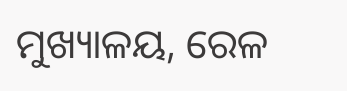ମୁଖ୍ୟାଳୟ, ରେଳ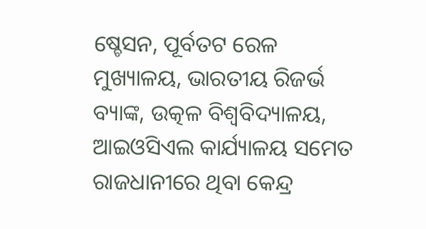ଷ୍ଚେସନ, ପୂର୍ବତଟ ରେଳ ମୁଖ୍ୟାଳୟ, ଭାରତୀୟ ରିଜର୍ଭ ବ୍ୟାଙ୍କ, ଉତ୍କଳ ବିଶ୍ବବିଦ୍ୟାଳୟ, ଆଇଓସିଏଲ କାର୍ଯ୍ୟାଳୟ ସମେତ ରାଜଧାନୀରେ ଥିବା କେନ୍ଦ୍ର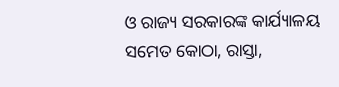ଓ ରାଜ୍ୟ ସରକାରଙ୍କ କାର୍ଯ୍ୟାଳୟ ସମେତ କୋଠା, ରାସ୍ତା,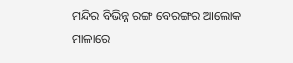ମନ୍ଦିର ବିଭିନ୍ନ ରଙ୍ଗ ବେରଙ୍ଗର ଆଲୋକ ମାଳାରେ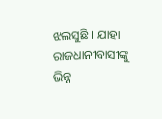ଝଲସୁଛି । ଯାହା ରାଜଧାନୀବାସୀଙ୍କୁ ଭିନ୍ନ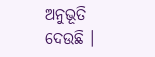ଅନୁଭୂତି ଦେଉଛି ।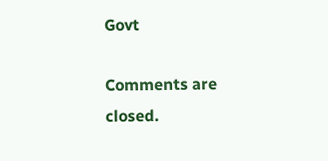Govt

Comments are closed.